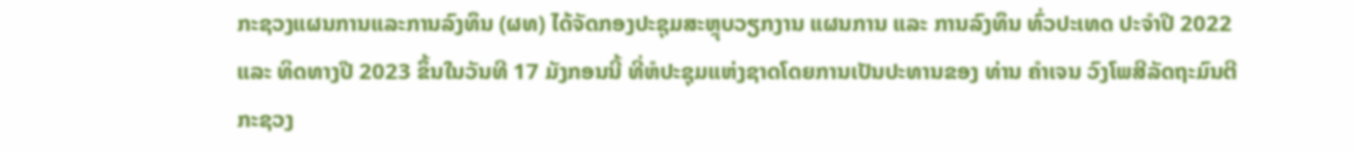ກະຊວງແຜນການແລະການລົງທຶນ (ຜທ) ໄດ້ຈັດກອງປະຊຸມສະຫຼຸບວຽກງານ ແຜນການ ແລະ ການລົງທຶນ ທົ່ວປະເທດ ປະຈຳປີ 2022 ແລະ ທິດທາງປີ 2023 ຂຶ້ນໃນວັນທີ 17 ມັງກອນນີ້ ທີ່ຫໍປະຊຸມແຫ່ງຊາດໂດຍການເປັນປະທານຂອງ ທ່ານ ຄໍາເຈນ ວົງໂພສີລັດຖະມົນຕີກະຊວງ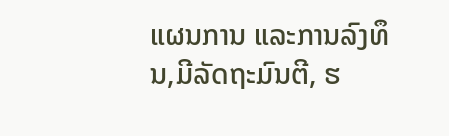ແຜນການ ແລະການລົງທຶນ,ມີລັດຖະມົນຕີ, ຮ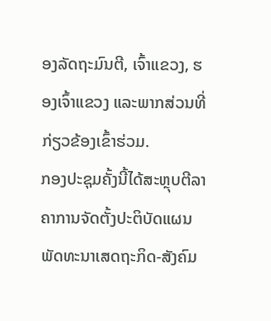ອງລັດຖະມົນຕີ, ເຈົ້າແຂວງ, ຮອງເຈົ້າແຂວງ ແລະພາກສ່ວນທີ່ກ່ຽວຂ້ອງເຂົ້າຮ່ວມ.
ກອງປະຊຸມຄັ້ງນີ້ໄດ້ສະຫຼຸບຕີລາຄາການຈັດຕັ້ງປະຕິບັດແຜນພັດທະນາເສດຖະກິດ-ສັງຄົມ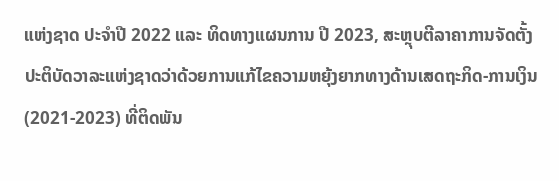ແຫ່ງຊາດ ປະຈໍາປີ 2022 ແລະ ທິດທາງແຜນການ ປີ 2023, ສະຫຼຸບຕີລາຄາການຈັດຕັ້ງປະຕິບັດວາລະແຫ່ງຊາດວ່າດ້ວຍການແກ້ໄຂຄວາມຫຍຸ້ງຍາກທາງດ້ານເສດຖະກິດ-ການເງິນ (2021-2023) ທີ່ຕິດພັນ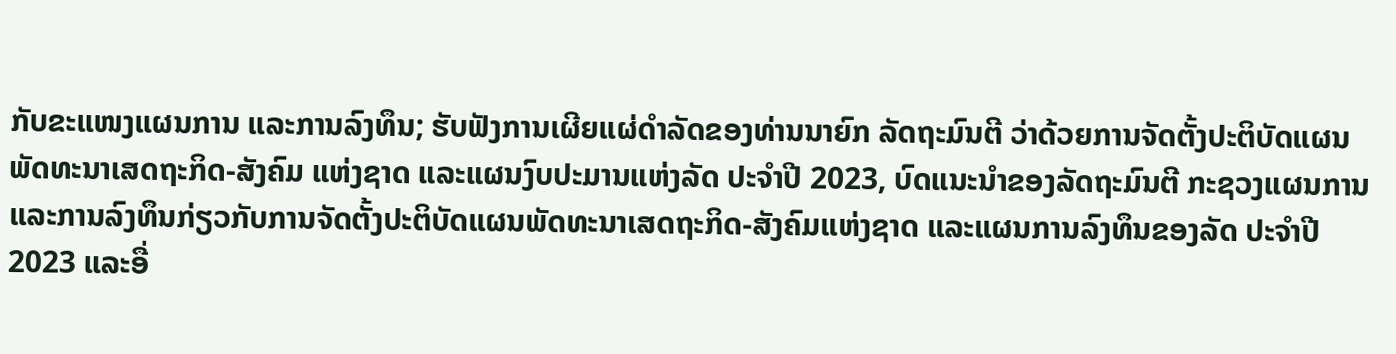ກັບຂະແໜງແຜນການ ແລະການລົງທຶນ; ຮັບຟັງການເຜີຍແຜ່ດໍາລັດຂອງທ່ານນາຍົກ ລັດຖະມົນຕີ ວ່າດ້ວຍການຈັດຕັ້ງປະຕິບັດແຜນພັດທະນາເສດຖະກິດ-ສັງຄົມ ແຫ່ງຊາດ ແລະແຜນງົບປະມານແຫ່ງລັດ ປະຈໍາປີ 2023, ບົດແນະນໍາຂອງລັດຖະມົນຕີ ກະຊວງແຜນການ ແລະການລົງທຶນກ່ຽວກັບການຈັດຕັ້ງປະຕິບັດແຜນພັດທະນາເສດຖະກິດ-ສັງຄົມແຫ່ງຊາດ ແລະແຜນການລົງທຶນຂອງລັດ ປະຈໍາປີ 2023 ແລະອື່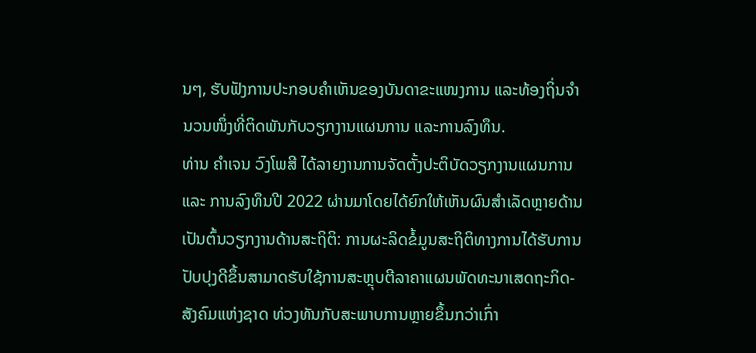ນໆ, ຮັບຟັງການປະກອບຄໍາເຫັນຂອງບັນດາຂະແໜງການ ແລະທ້ອງຖິ່ນຈໍານວນໜຶ່ງທີ່ຕິດພັນກັບວຽກງານແຜນການ ແລະການລົງທຶນ.
ທ່ານ ຄຳເຈນ ວົງໂພສີ ໄດ້ລາຍງານການຈັດຕັ້ງປະຕິບັດວຽກງານແຜນການ ແລະ ການລົງທຶນປີ 2022 ຜ່ານມາໂດຍໄດ້ຍົກໃຫ້ເຫັນຜົນສໍາເລັດຫຼາຍດ້ານເປັນຕົ້ນວຽກງານດ້ານສະຖິຕິ: ການຜະລິດຂໍ້ມູນສະຖິຕິທາງການໄດ້ຮັບການປັບປຸງດີຂຶ້ນສາມາດຮັບໃຊ້ການສະຫຼຸບຕີລາຄາແຜນພັດທະນາເສດຖະກິດ-ສັງຄົມແຫ່ງຊາດ ທ່ວງທັນກັບສະພາບການຫຼາຍຂຶ້ນກວ່າເກົ່າ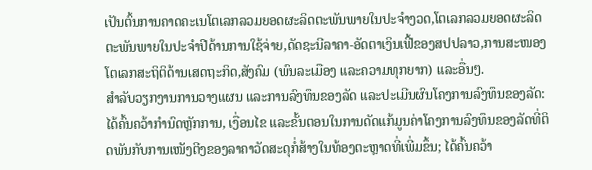ເປັນຕົ້ນການຄາດຄະເນໂຕເລກລວມຍອດຜະລິດຕະພັນພາຍໃນປະຈໍາງວດ,ໂຕເລກລວມຍອດຜະລິດຕະພັນພາຍໃນປະຈຳປີດ້ານການໃຊ້ຈ່າຍ,ດັດຊະນີລາຄາ-ອັດຕາເງິນເຟີ້ຂອງສປປລາວ,ການສະໜອງໂຕເລກສະຖິຕິດ້ານເສດຖະກິດ,ສັງຄົມ (ພົນລະເມືອງ ແລະຄວາມທຸກຍາກ) ແລະອື່ນໆ.
ສຳລັບວຽກງານການວາງແຜນ ແລະການລົງທຶນຂອງລັດ ແລະປະເມີນຜົນໂຄງການລົງທຶນຂອງລັດ: ໄດ້ຄົ້ນຄວ້າກໍານົດຫຼັກການ, ເງື່ອນໄຂ ແລະຂັ້ນຕອນໃນການດັດແກ້ມູນຄ່າໂຄງການລົງທຶນຂອງລັດທີ່ຕິດພັນກັບການເໜັງຕີງຂອງລາຄາວັດສະດຸກໍ່ສ້າງໃນທ້ອງຕະຫຼາດທີ່ເພີ່ມຂຶ້ນ; ໄດ້ຄົ້ນຄວ້າ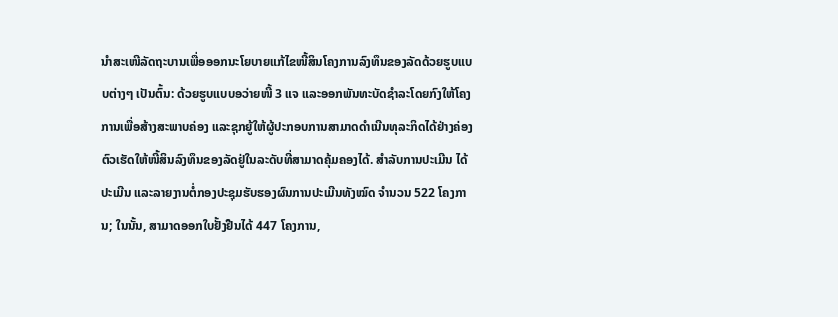ນໍາສະເໜີລັດຖະບານເພື່ອອອກນະໂຍບາຍແກ້ໄຂໜີ້ສິນໂຄງການລົງທຶນຂອງລັດດ້ວຍຮູບແບບຕ່າງໆ ເປັນຕົ້ນ: ດ້ວຍຮູບແບບອວ່າຍໜີ້ 3 ແຈ ແລະອອກພັນທະບັດຊໍາລະໂດຍກົງໃຫ້ໂຄງການເພື່ອສ້າງສະພາບຄ່ອງ ແລະຊຸກຍູ້ໃຫ້ຜູ້ປະກອບການສາມາດດໍາເນີນທຸລະກິດໄດ້ຢ່າງຄ່ອງຕົວເຮັດໃຫ້ໜີ້ສິນລົງທຶນຂອງລັດຢູ່ໃນລະດັບທີ່ສາມາດຄຸ້ມຄອງໄດ້. ສຳລັບການປະເມີນ ໄດ້ປະເມີນ ແລະລາຍງານຕໍ່ກອງປະຊຸມຮັບຮອງຜົນການປະເມີນທັງໝົດ ຈໍານວນ 522 ໂຄງການ; ໃນນັ້ນ, ສາມາດອອກໃບຢັ້ງຢືນໄດ້ 447 ໂຄງການ,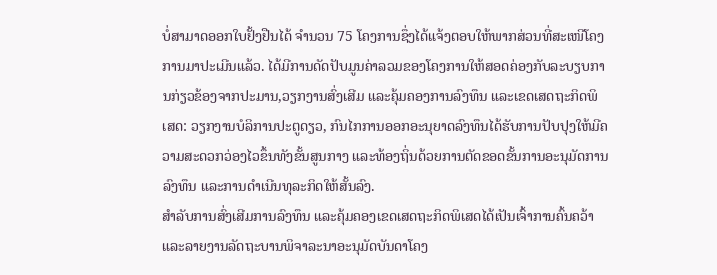ບໍ່ສາມາດອອກໃບຢັ້ງຢືນໄດ້ ຈຳນວນ 75 ໂຄງການຊຶ່ງໄດ້ແຈ້ງຕອບໃຫ້ພາກສ່ວນທີ່ສະເໜີໂຄງການມາປະເມີນແລ້ວ. ໄດ້ມີການດັດປັບມູນຄ່າລວມຂອງໂຄງການໃຫ້ສອດຄ່ອງກັບລະບຽບການກ່ຽວຂ້ອງຈາກປະມານ,ວຽກງານສົ່ງເສີມ ແລະຄຸ້ມຄອງການລົງທຶນ ແລະເຂດເສດຖະກິດພິເສດ: ວຽກງານບໍລິການປະຕູດຽວ, ກົນໄກການອອກອະນຸຍາດລົງທຶນໄດ້ຮັບການປັບປຸງໃຫ້ມີຄວາມສະດວກວ່ອງໄວຂຶ້ນທັງຂັ້ນສູນກາງ ແລະທ້ອງຖິ່ນດ້ວຍການຕັດຂອດຂັ້ນການອະນຸມັດການລົງທຶນ ແລະການດໍາເນີນທຸລະກິດໃຫ້ສັ້ນລົງ.
ສຳລັບການສົ່ງເສີມການລົງທຶນ ແລະຄຸ້ມຄອງເຂດເສດຖະກິດພິເສດໄດ້ເປັນເຈົ້າການຄົ້ນຄວ້າ ແລະລາຍງານລັດຖະບານພິຈາລະນາອະນຸມັດບັນດາໂຄງ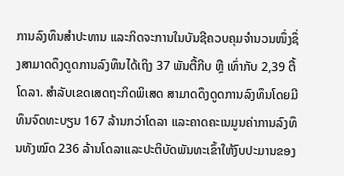ການລົງທຶນສໍາປະທານ ແລະກິດຈະການໃນບັນຊີຄວບຄຸມຈຳນວນໜຶ່ງຊຶ່ງສາມາດດຶງດູດການລົງທຶນໄດ້ເຖິງ 37 ພັນຕື້ກີບ ຫຼື ເທົ່າກັບ 2,39 ຕື້ໂດລາ. ສຳລັບເຂດເສດຖະກິດພິເສດ ສາມາດດຶງດູດການລົງທຶນໂດຍມີທຶນຈົດທະບຽນ 167 ລ້ານກວ່າໂດລາ ແລະຄາດຄະເນມູນຄ່າການລົງທຶນທັງໝົດ 236 ລ້ານໂດລາແລະປະຕິບັດພັນທະເຂົ້າໃຫ້ງົບປະມານຂອງ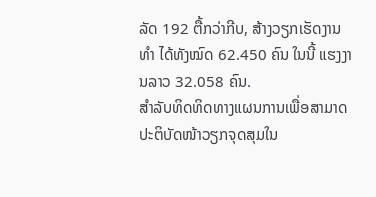ລັດ 192 ຕື້ກວ່າກີບ, ສ້າງວຽກເຮັດງານທໍາ ໄດ້ທັງໝົດ 62.450 ຄົນ ໃນນີ້ ແຮງງານລາວ 32.058 ຄົນ.
ສຳລັບທິດທິດທາງແຜນການເພື່ອສາມາດປະຕິບັດໜ້າວຽກຈຸດສຸມໃນ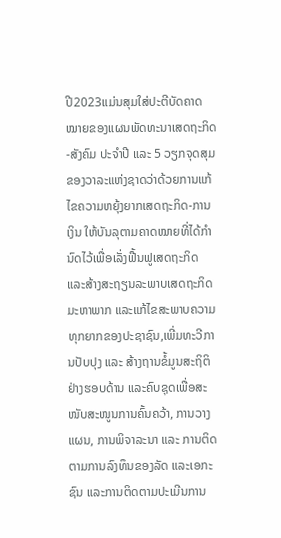ປີ2023ແມ່ນສຸມໃສ່ປະຕີບັດຄາດໝາຍຂອງແຜນພັດທະນາເສດຖະກິດ-ສັງຄົມ ປະຈຳປີ ແລະ 5 ວຽກຈຸດສຸມຂອງວາລະແຫ່ງຊາດວ່າດ້ວຍການແກ້ໄຂຄວາມຫຍຸ້ງຍາກເສດຖະກິດ-ການເງິນ ໃຫ້ບັນລຸຕາມຄາດໝາຍທີ່ໄດ້ກຳນົດໄວ້ເພື່ອເລັ່ງຟື້ນຟູເສດຖະກິດ ແລະສ້າງສະຖຽນລະພາບເສດຖະກິດມະຫາພາກ ແລະແກ້ໄຂສະພາບຄວາມທຸກຍາກຂອງປະຊາຊົນ,ເພີ່ມທະວີການປັບປຸງ ແລະ ສ້າງຖານຂໍ້ມູນສະຖິຕິຢ່າງຮອບດ້ານ ແລະຄົບຊຸດເພື່ອສະໜັບສະໜູນການຄົ້ນຄວ້າ, ການວາງແຜນ, ການພິຈາລະນາ ແລະ ການຕິດຕາມການລົງທຶນຂອງລັດ ແລະເອກະຊົນ ແລະການຕິດຕາມປະເມີນການ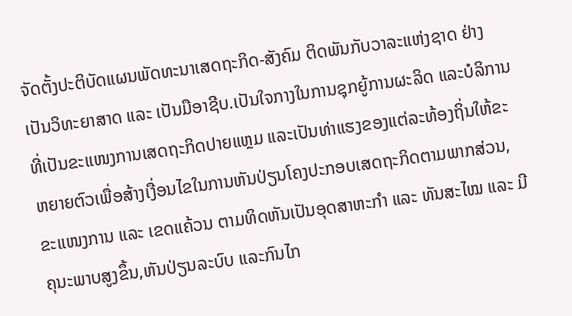ຈັດຕັ້ງປະຕິບັດແຜນພັດທະນາເສດຖະກິດ-ສັງຄົມ ຕິດພັນກັບວາລະແຫ່ງຊາດ ຢ່າງເປັນວິທະຍາສາດ ແລະ ເປັນມືອາຊີບ.ເປັນໃຈກາງໃນການຊຸກຍູ້ການຜະລິດ ແລະບໍລິການທີ່ເປັນຂະແໜງການເສດຖະກິດປາຍແຫຼມ ແລະເປັນທ່າແຮງຂອງແຕ່ລະທ້ອງຖິ່ນໃຫ້ຂະຫຍາຍຕົວເພື່ອສ້າງເງື່ອນໄຂໃນການຫັນປ່ຽນໂຄງປະກອບເສດຖະກິດຕາມພາກສ່ວນ, ຂະແໜງການ ແລະ ເຂດແຄ້ວນ ຕາມທິດຫັນເປັນອຸດສາຫະກຳ ແລະ ທັນສະໄໝ ແລະ ມີຄຸນະພາບສູງຂຶ້ນ,ຫັນປ່ຽນລະບົບ ແລະກົນໄກ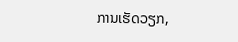ການເຮັດວຽກ,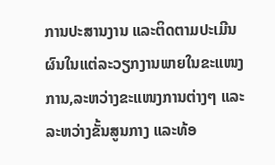ການປະສານງານ ແລະຕິດຕາມປະເມີນຜົນໃນແຕ່ລະວຽກງານພາຍໃນຂະແໜງການ,ລະຫວ່າງຂະແໜງການຕ່າງໆ ແລະລະຫວ່າງຂັ້ນສູນກາງ ແລະທ້ອ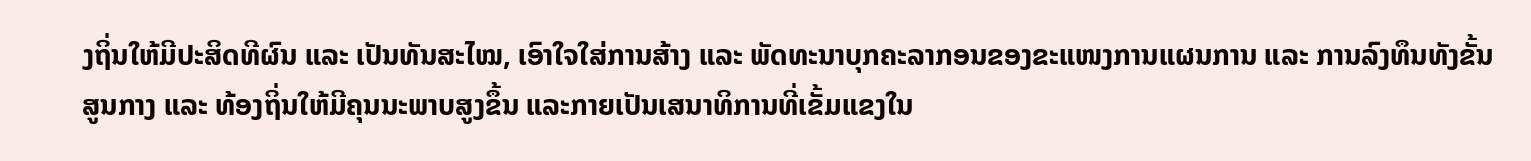ງຖິ່ນໃຫ້ມີປະສິດທີຜົນ ແລະ ເປັນທັນສະໄໝ, ເອົາໃຈໃສ່ການສ້າງ ແລະ ພັດທະນາບຸກຄະລາກອນຂອງຂະແໜງການແຜນການ ແລະ ການລົງທຶນທັງຂັ້ນສູນກາງ ແລະ ທ້ອງຖິ່ນໃຫ້ມີຄຸນນະພາບສູງຂຶ້ນ ແລະກາຍເປັນເສນາທິການທີ່ເຂັ້ມແຂງໃນ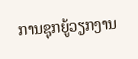ການຊຸກຍູ້ວຽກງານ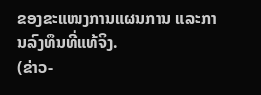ຂອງຂະແໜງການແຜນການ ແລະການລົງທຶນທີ່ແທ້ຈິງ.
(ຂ່າວ-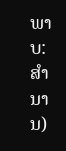ພາບ:ສຳນານ)